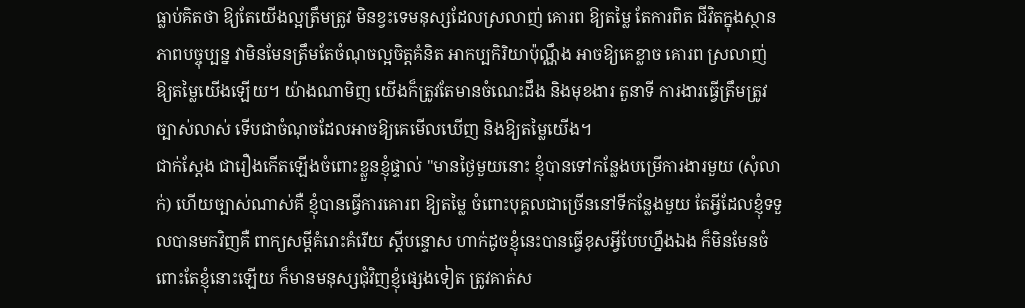ធ្លាប់គិតថា ឱ្យតែយើងល្អត្រឹមត្រូវ មិនខ្វះទេមនុស្សដែលស្រលាញ់ គោរព ឱ្យតម្លៃ តែការពិត ជីវិតក្នុងស្ថានភាពបច្ចុប្បន្ន វាមិនមែនត្រឹមតែចំណុចល្អចិត្តគំនិត អាកប្បកិរិយាប៉ុណ្ណឹង អាចឱ្យគេខ្លាច គោរព ស្រលាញ់ ឱ្យតម្លៃយើងឡើយ។ យ៉ាងណាមិញ យើងក៏ត្រូវតែមានចំណេះដឹង និងមុខងារ តួនាទី ការងារធ្វើត្រឹមត្រូវ ច្បាស់លាស់ ទើបជាចំណុចដែលអាចឱ្យគេមើលឃើញ និងឱ្យតម្លៃយើង។
ជាក់ស្ដែង ជារឿងកើតឡើងចំពោះខ្លួនខ្ញុំផ្ទាល់ "មានថ្ងៃមួយនោះ ខ្ញុំបានទៅកន្លែងបម្រើការងារមួយ (សុំលាក់) ហើយច្បាស់ណាស់គឺ ខ្ញុំបានធ្វើការគោរព ឱ្យតម្លៃ ចំពោះបុគ្គលជាច្រើននៅទីកន្លែងមួយ តែអ្វីដែលខ្ញុំទទួលបានមកវិញគឺ ពាក្យសម្ដីគំរោះគំរើយ ស្ដីបន្ទោស ហាក់ដូចខ្ញុំនេះបានធ្វើខុសអ្វីបែបហ្នឹងឯង ក៏មិនមែនចំពោះតែខ្ញុំនោះឡើយ ក៏មានមនុស្សជុំវិញខ្ញុំផ្សេងទៀត ត្រូវគាត់ស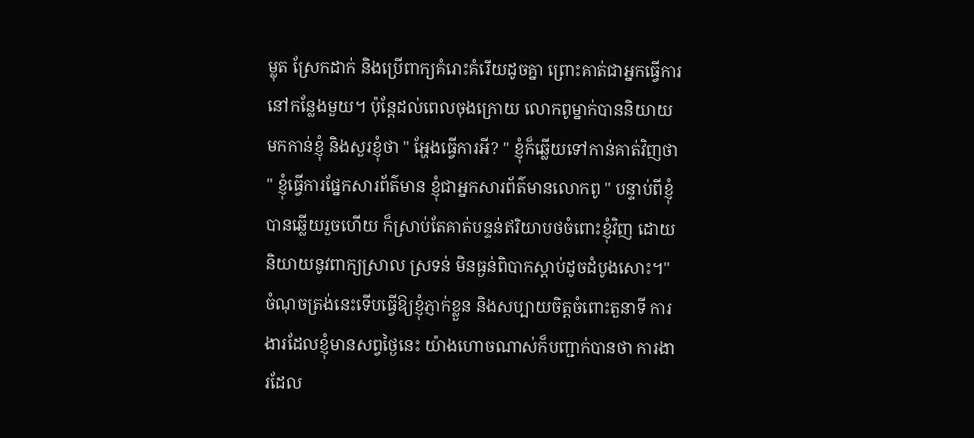ម្លុត ស្រែកដាក់ និងប្រើពាក្យគំរោះគំរើយដូចគ្នា ព្រោះគាត់ជាអ្នកធ្វើការនៅកន្លែងមួយ។ ប៉ុន្តែដល់ពេលចុងក្រោយ លោកពូម្នាក់បាននិយាយមកកាន់ខ្ញុំ និងសួរខ្ញុំថា " អ្ហែងធ្វើការអី? " ខ្ញុំក៏ឆ្លើយទៅកាន់គាត់វិញថា " ខ្ញុំធ្វើការផ្នែកសារព័ត៌មាន ខ្ញុំជាអ្នកសារព័ត៌មានលោកពូ " បន្ទាប់ពីខ្ញុំបានឆ្លើយរួចហើយ ក៏ស្រាប់តែគាត់បន្ទន់ឥរិយាបថចំពោះខ្ញុំវិញ ដោយនិយាយនូវពាក្យស្រាល ស្រទន់ មិនធ្ងន់ពិបាកស្ដាប់ដូចដំបូងសោះ។"
ចំណុចត្រង់នេះទើបធ្វើឱ្យខ្ញុំភ្ញាក់ខ្លួន និងសប្បាយចិត្តចំពោះតួនាទី ការងារដែលខ្ញុំមានសព្វថ្ងៃនេះ យ៉ាងហោចណាស់ក៏បញ្ជាក់បានថា ការងារដែល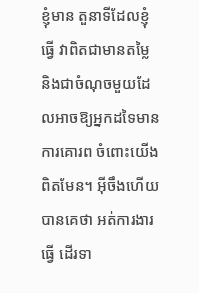ខ្ញុំមាន តួនាទីដែលខ្ញុំធ្វើ វាពិតជាមានតម្លៃ និងជាចំណុចមួយដែលអាចឱ្យអ្នកដទៃមានការគោរព ចំពោះយើងពិតមែន។ អ៊ីចឹងហើយបានគេថា អត់ការងារធ្វើ ដើរទា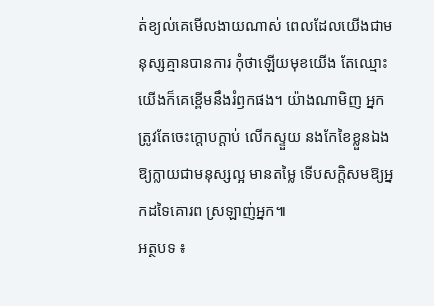ត់ខ្យល់គេមើលងាយណាស់ ពេលដែលយើងជាមនុស្សគ្មានបានការ កុំថាឡើយមុខយើង តែឈ្មោះយើងក៏គេខ្ពើមនឹងរំឭកផង។ យ៉ាងណាមិញ អ្នកត្រូវតែចេះក្ដោបក្ដាប់ លើកស្ទួយ នងកែខៃខ្លួនឯងឱ្យក្លាយជាមនុស្សល្អ មានតម្លៃ ទើបសក្តិសមឱ្យអ្នកដទៃគោរព ស្រឡាញ់អ្នក៕
អត្ថបទ ៖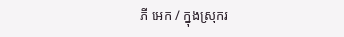ភី អេក / ក្នុងស្រុករ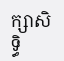ក្សាសិទ្ធិ